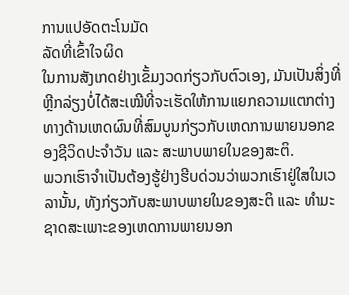ການແປອັດຕະໂນມັດ
ລັດທີ່ເຂົ້າໃຈຜິດ
ໃນການສັງເກດຢ່າງເຂັ້ມງວດກ່ຽວກັບຕົວເອງ, ມັນເປັນສິ່ງທີ່ຫຼີກລ່ຽງບໍ່ໄດ້ສະເໝີທີ່ຈະເຮັດໃຫ້ການແຍກຄວາມແຕກຕ່າງທາງດ້ານເຫດຜົນທີ່ສົມບູນກ່ຽວກັບເຫດການພາຍນອກຂອງຊີວິດປະຈຳວັນ ແລະ ສະພາບພາຍໃນຂອງສະຕິ.
ພວກເຮົາຈຳເປັນຕ້ອງຮູ້ຢ່າງຮີບດ່ວນວ່າພວກເຮົາຢູ່ໃສໃນເວລານັ້ນ, ທັງກ່ຽວກັບສະພາບພາຍໃນຂອງສະຕິ ແລະ ທຳມະຊາດສະເພາະຂອງເຫດການພາຍນອກ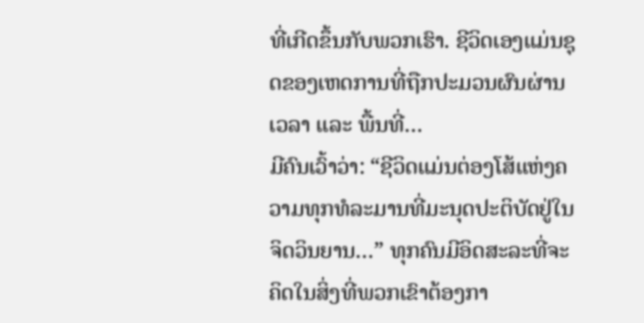ທີ່ເກີດຂຶ້ນກັບພວກເຮົາ. ຊີວິດເອງແມ່ນຊຸດຂອງເຫດການທີ່ຖືກປະມວນຜົນຜ່ານເວລາ ແລະ ພື້ນທີ່…
ມີຄົນເວົ້າວ່າ: “ຊີວິດແມ່ນຕ່ອງໂສ້ແຫ່ງຄວາມທຸກທໍລະມານທີ່ມະນຸດປະຕິບັດຢູ່ໃນຈິດວິນຍານ…” ທຸກຄົນມີອິດສະລະທີ່ຈະຄິດໃນສິ່ງທີ່ພວກເຂົາຕ້ອງກາ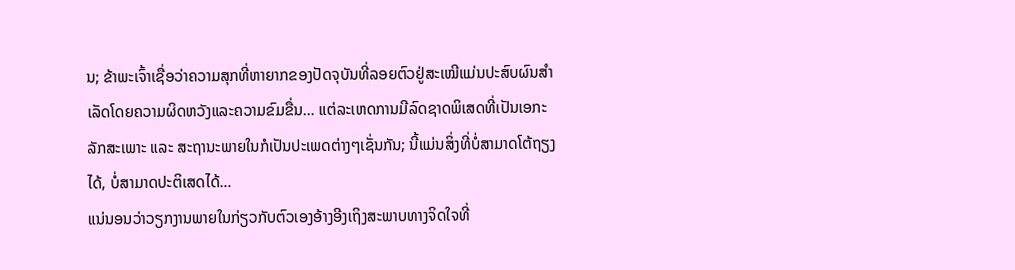ນ; ຂ້າພະເຈົ້າເຊື່ອວ່າຄວາມສຸກທີ່ຫາຍາກຂອງປັດຈຸບັນທີ່ລອຍຕົວຢູ່ສະເໝີແມ່ນປະສົບຜົນສໍາເລັດໂດຍຄວາມຜິດຫວັງແລະຄວາມຂົມຂື່ນ… ແຕ່ລະເຫດການມີລົດຊາດພິເສດທີ່ເປັນເອກະລັກສະເພາະ ແລະ ສະຖານະພາຍໃນກໍເປັນປະເພດຕ່າງໆເຊັ່ນກັນ; ນີ້ແມ່ນສິ່ງທີ່ບໍ່ສາມາດໂຕ້ຖຽງໄດ້, ບໍ່ສາມາດປະຕິເສດໄດ້…
ແນ່ນອນວ່າວຽກງານພາຍໃນກ່ຽວກັບຕົວເອງອ້າງອີງເຖິງສະພາບທາງຈິດໃຈທີ່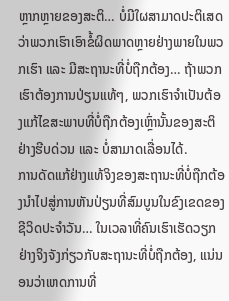ຫຼາກຫຼາຍຂອງສະຕິ… ບໍ່ມີໃຜສາມາດປະຕິເສດວ່າພວກເຮົາເອົາຂໍ້ຜິດພາດຫຼາຍຢ່າງພາຍໃນພວກເຮົາ ແລະ ມີສະຖານະທີ່ບໍ່ຖືກຕ້ອງ… ຖ້າພວກເຮົາຕ້ອງການປ່ຽນແທ້ໆ, ພວກເຮົາຈຳເປັນຕ້ອງແກ້ໄຂສະພາບທີ່ບໍ່ຖືກຕ້ອງເຫຼົ່ານັ້ນຂອງສະຕິຢ່າງຮີບດ່ວນ ແລະ ບໍ່ສາມາດເລື່ອນໄດ້.
ການດັດແກ້ຢ່າງແທ້ຈິງຂອງສະຖານະທີ່ບໍ່ຖືກຕ້ອງນໍາໄປສູ່ການຫັນປ່ຽນທີ່ສົມບູນໃນຂົງເຂດຂອງຊີວິດປະຈໍາວັນ… ໃນເວລາທີ່ຄົນເຮົາເຮັດວຽກຢ່າງຈິງຈັງກ່ຽວກັບສະຖານະທີ່ບໍ່ຖືກຕ້ອງ, ແນ່ນອນວ່າເຫດການທີ່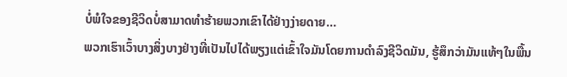ບໍ່ພໍໃຈຂອງຊີວິດບໍ່ສາມາດທໍາຮ້າຍພວກເຂົາໄດ້ຢ່າງງ່າຍດາຍ…
ພວກເຮົາເວົ້າບາງສິ່ງບາງຢ່າງທີ່ເປັນໄປໄດ້ພຽງແຕ່ເຂົ້າໃຈມັນໂດຍການດໍາລົງຊີວິດມັນ, ຮູ້ສຶກວ່າມັນແທ້ໆໃນພື້ນ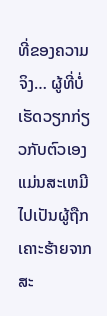ທີ່ຂອງຄວາມຈິງ… ຜູ້ທີ່ບໍ່ເຮັດວຽກກ່ຽວກັບຕົວເອງແມ່ນສະເຫມີໄປເປັນຜູ້ຖືກເຄາະຮ້າຍຈາກສະ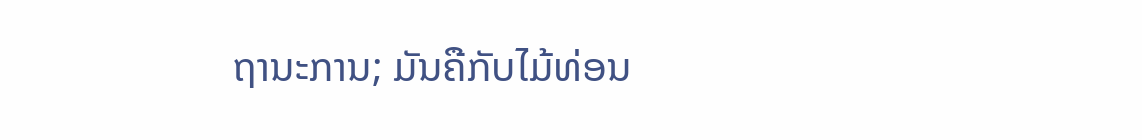ຖານະການ; ມັນຄືກັບໄມ້ທ່ອນ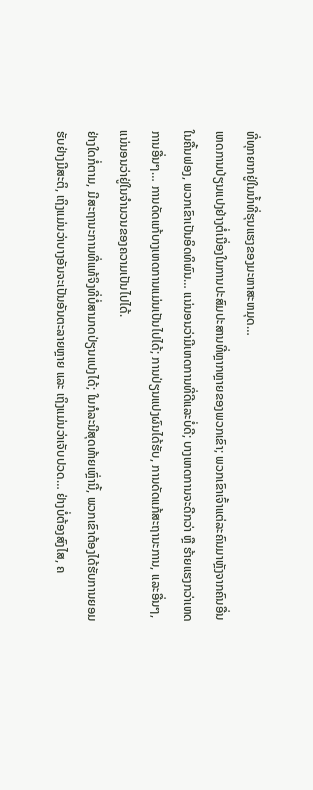ທີ່ທຸກຍາກຢູ່ໃນນ້ຳທີ່ຮຸນແຮງຂອງມະຫາສະຫມຸດ…
ເຫດການປ່ຽນແປງຢ່າງຕໍ່ເນື່ອງໃນການປະສົມປະສານທີ່ຫຼາກຫຼາຍຂອງພວກເຂົາ; ພວກເຂົາເຈົ້າແຕ່ລະຄົນມາຫຼັງຈາກຄົນອື່ນໃນຄື້ນຟອງ, ພວກເຂົາເປັນອິດທິພົນ… ແນ່ນອນວ່າມີເຫດການທີ່ດີແລະບໍ່ດີ; ບາງເຫດການຈະດີກວ່າ ຫຼື ຮ້າຍແຮງກວ່າເຫດການອື່ນໆ… ການດັດແກ້ບາງເຫດການແມ່ນເປັນໄປໄດ້; ການປ່ຽນແປງຜົນໄດ້ຮັບ, ການດັດແກ້ສະຖານະການ, ແລະອື່ນໆ, ແນ່ນອນວ່າຢູ່ໃນຈໍານວນຂອງຄວາມເປັນໄປໄດ້.
ຢ່າງໃດກໍ່ຕາມ, ມີສະຖານະການທີ່ແທ້ຈິງທີ່ບໍ່ສາມາດປ່ຽນແປງໄດ້; ໃນກໍລະນີສຸດທ້າຍເຫຼົ່ານີ້, ພວກເຂົາຕ້ອງໄດ້ຮັບການຍອມຮັບຢ່າງມີສະຕິ, ເຖິງແມ່ນວ່າບາງອັນຈະເປັນອັນຕະລາຍຫຼາຍ ແລະ ເຖິງແມ່ນວ່າເຈັບປວດ… ຢ່າງບໍ່ຕ້ອງສົງໄສ, ຄ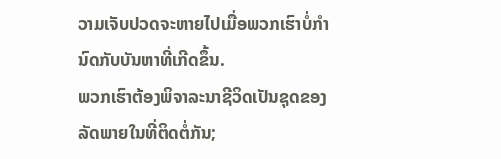ວາມເຈັບປວດຈະຫາຍໄປເມື່ອພວກເຮົາບໍ່ກໍານົດກັບບັນຫາທີ່ເກີດຂຶ້ນ.
ພວກເຮົາຕ້ອງພິຈາລະນາຊີວິດເປັນຊຸດຂອງລັດພາຍໃນທີ່ຕິດຕໍ່ກັນ;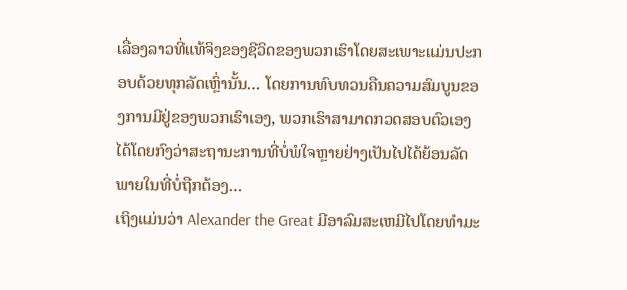ເລື່ອງລາວທີ່ແທ້ຈິງຂອງຊີວິດຂອງພວກເຮົາໂດຍສະເພາະແມ່ນປະກອບດ້ວຍທຸກລັດເຫຼົ່ານັ້ນ… ໂດຍການທົບທວນຄືນຄວາມສົມບູນຂອງການມີຢູ່ຂອງພວກເຮົາເອງ, ພວກເຮົາສາມາດກວດສອບຕົວເອງໄດ້ໂດຍກົງວ່າສະຖານະການທີ່ບໍ່ພໍໃຈຫຼາຍຢ່າງເປັນໄປໄດ້ຍ້ອນລັດພາຍໃນທີ່ບໍ່ຖືກຕ້ອງ…
ເຖິງແມ່ນວ່າ Alexander the Great ມີອາລົມສະເຫມີໄປໂດຍທໍາມະ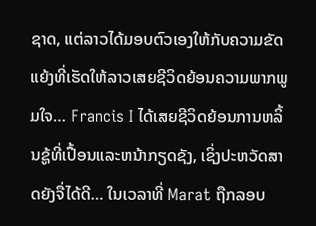ຊາດ, ແຕ່ລາວໄດ້ມອບຕົວເອງໃຫ້ກັບຄວາມຂັດແຍ້ງທີ່ເຮັດໃຫ້ລາວເສຍຊີວິດຍ້ອນຄວາມພາກພູມໃຈ… Francis I ໄດ້ເສຍຊີວິດຍ້ອນການຫລິ້ນຊູ້ທີ່ເປື້ອນແລະຫນ້າກຽດຊັງ, ເຊິ່ງປະຫວັດສາດຍັງຈື່ໄດ້ດີ… ໃນເວລາທີ່ Marat ຖືກລອບ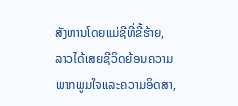ສັງຫານໂດຍແມ່ຊີທີ່ຂີ້ຮ້າຍ, ລາວໄດ້ເສຍຊີວິດຍ້ອນຄວາມພາກພູມໃຈແລະຄວາມອິດສາ,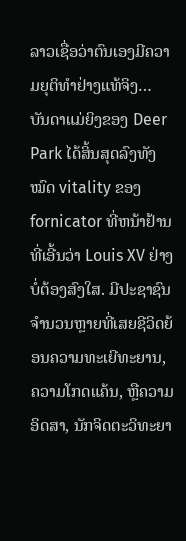ລາວເຊື່ອວ່າຕົນເອງມີຄວາມຍຸຕິທໍາຢ່າງແທ້ຈິງ…
ບັນດາແມ່ຍິງຂອງ Deer Park ໄດ້ສິ້ນສຸດລົງທັງໝົດ vitality ຂອງ fornicator ທີ່ຫນ້າຢ້ານທີ່ເອີ້ນວ່າ Louis XV ຢ່າງບໍ່ຕ້ອງສົງໃສ. ມີປະຊາຊົນຈໍານວນຫຼາຍທີ່ເສຍຊີວິດຍ້ອນຄວາມທະເຍີທະຍານ, ຄວາມໂກດແຄ້ນ, ຫຼືຄວາມອິດສາ, ນັກຈິດຕະວິທະຍາ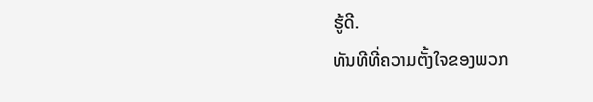ຮູ້ດີ.
ທັນທີທີ່ຄວາມຕັ້ງໃຈຂອງພວກ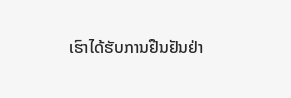ເຮົາໄດ້ຮັບການຢືນຢັນຢ່າ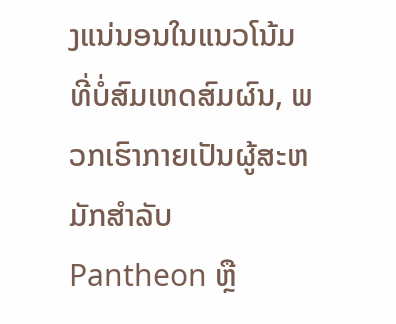ງແນ່ນອນໃນແນວໂນ້ມທີ່ບໍ່ສົມເຫດສົມຜົນ, ພວກເຮົາກາຍເປັນຜູ້ສະຫມັກສໍາລັບ Pantheon ຫຼື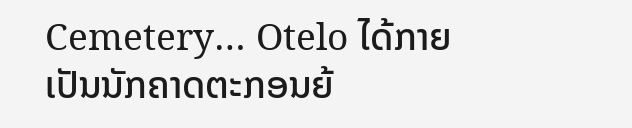Cemetery… Otelo ໄດ້ກາຍເປັນນັກຄາດຕະກອນຍ້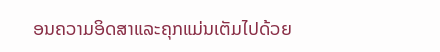ອນຄວາມອິດສາແລະຄຸກແມ່ນເຕັມໄປດ້ວຍ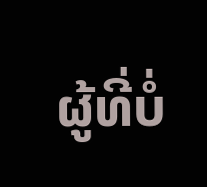ຜູ້ທີ່ບໍ່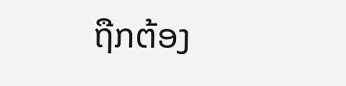ຖືກຕ້ອງ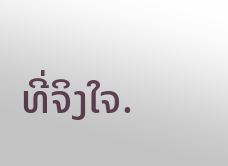ທີ່ຈິງໃຈ.